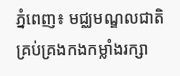ភ្នំពេញ៖ មជ្ឈមណ្ឌលជាតិគ្រប់គ្រងកងកម្លាំងរក្សា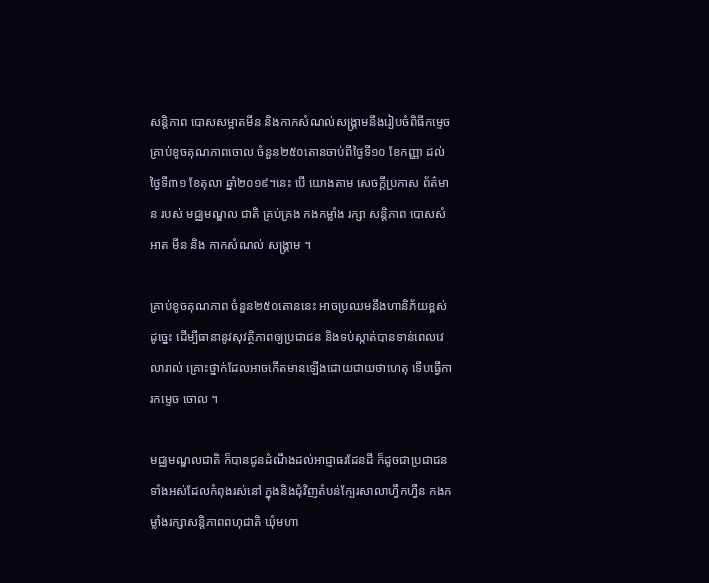សន្តិភាព បោសសម្អាតមីន និងកាកសំណល់សង្គ្រាមនឹងរៀបចំពិធីកម្ទេចគ្រាប់ខូចគុណភាពចោល ចំនួន២៥០តោនចាប់ពីថ្ងៃទី១០ ខែកញ្ញា ដល់ថ្ងៃទី៣១ ខែតុលា ឆ្នាំ២០១៩។នេះ បើ យោងតាម សេចក្តីប្រកាស ព័ត៌មាន របស់ មជ្ឈមណ្ឌល ជាតិ គ្រប់គ្រង កងកម្លាំង រក្សា សន្តិភាព បោសសំអាត មីន និង កាកសំណល់ សង្គ្រាម ។

គ្រាប់ខូចគុណភាព ចំនួន២៥០តោននេះ អាចប្រឈមនឹងហានិភ័យខ្ពស់ ដូច្នេះ ដើម្បីធានានូវសុវត្ថិភាពឲ្យប្រជាជន និងទប់ស្កាត់បានទាន់ពេលវេលារាល់ គ្រោះថ្នាក់ដែលអាចកើតមានឡើងដោយជាយថាហេតុ ទើបធ្វើការកម្ទេច ចោល ។

មជ្ឈមណ្ឌលជាតិ ក៏បានជូនដំណឹងដល់អាជ្ញាធរដែនដី ក៏ដូចជាប្រជាជន ទាំងអស់ដែលកំពុងរស់នៅ ក្នុងនិងជុំវិញតំបន់ក្បែរសាលាហ្វឹកហ្វឺន កងកម្លាំងរក្សាសន្តិភាពពហុជាតិ ឃុំមហា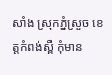សាំង ស្រុកភ្នំស្រួច ខេត្តកំពង់ស្ពឺ កុំមាន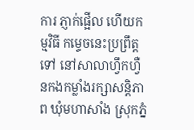ការ ភ្ញាក់ផ្អើល ហើយកម្មវិធី កម្ទេចនេះប្រព្រឹត្តទៅ នៅសាលាហ្វឹកហ្វឺនកងកម្លាំងរក្សាសន្តិភាព ឃុំមហាសាំង ស្រុកភ្នំ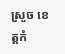ស្រួច ខេត្តកំ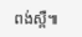ពង់ស្ពឺ៕